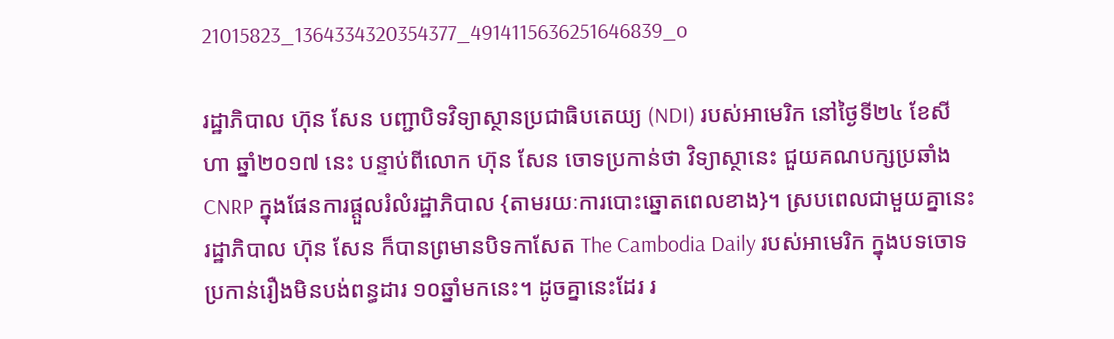21015823_1364334320354377_4914115636251646839_o

រដ្ឋាភិបាល ហ៊ុន សែន បញ្ជាបិទវិទ្យាស្ថានប្រជាធិបតេយ្យ (NDI) របស់អាមេរិក នៅថ្ងៃទី២៤ ខែសីហា ឆ្នាំ២០១៧ នេះ បន្ទាប់ពីលោក ហ៊ុន សែន ចោទប្រកាន់ថា វិទ្យាស្ថានេះ ជួយគណបក្សប្រឆាំង CNRP ក្នុងផែនការផ្តួលរំលំរដ្ឋាភិបាល {តាមរយៈការបោះឆ្នោតពេលខាង}។ ស្របពេលជាមួយគ្នានេះ រដ្ឋាភិបាល ហ៊ុន សែន ក៏បានព្រមានបិទកាសែត The Cambodia Daily របស់អាមេរិក ក្នុងបទចោទប្រកាន់រឿងមិនបង់ពន្ធដារ ១០ឆ្នាំមកនេះ។ ដូចគ្នានេះដែរ រ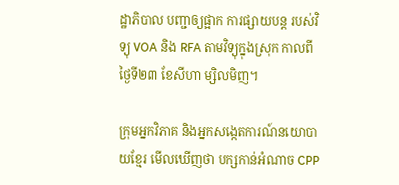ដ្ឋាភិបាល បញ្ជាឲ្យផ្អាក ការផ្សាយបន្ត របស់វិទ្យុ VOA និង RFA តាមវិទ្យុក្នុងស្រុក កាលពីថ្ងៃទី២៣ ខែសីហា ម្សិលមិញ។

ក្រុមអ្នកវិភាគ និងអ្នកសង្កេតការណ៍នយោបាយខ្មែរ មើលឃើញថា បក្សកាន់អំណាច CPP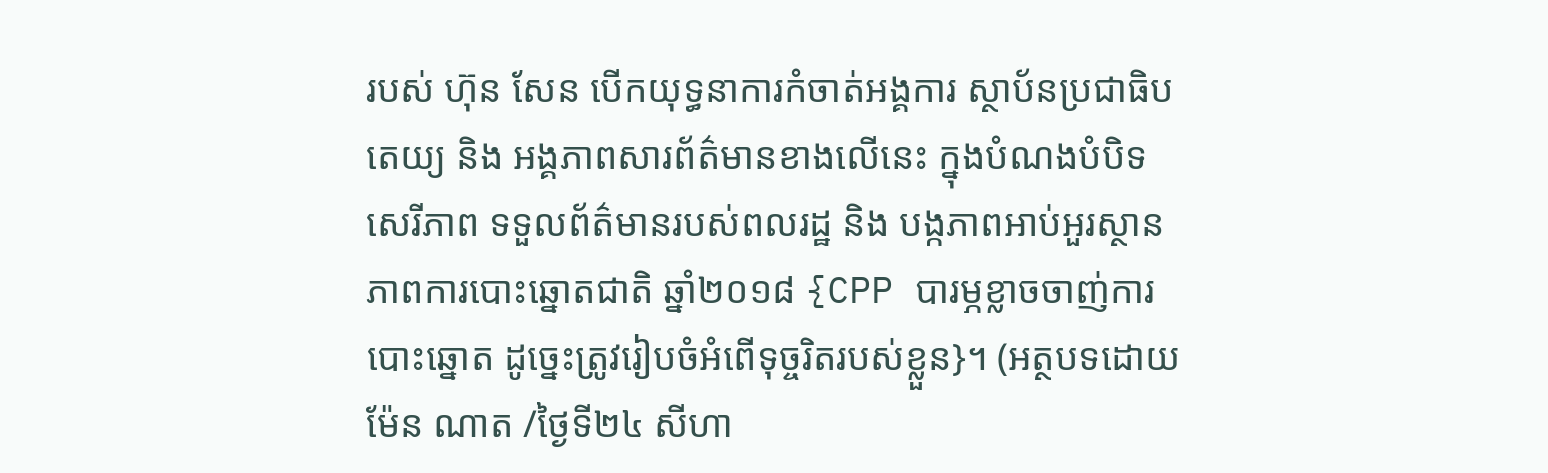របស់ ហ៊ុន សែន បើកយុទ្ធនាការកំចាត់អង្គការ ស្ថាប័នប្រជាធិបតេយ្យ និង អង្គភាពសារព័ត៌មានខាងលើនេះ ក្នុងបំណងបំបិទសេរីភាព ទទួលព័ត៌មានរបស់ពលរដ្ឋ និង បង្កភាពអាប់អួរស្ថានភាពការបោះឆ្នោតជាតិ ឆ្នាំ២០១៨ {CPP បារម្ភខ្លាចចាញ់ការបោះឆ្នោត ដូច្នេះត្រូវរៀបចំអំពើទុច្ចរិតរបស់ខ្លួន}។ (អត្ថបទដោយ ម៉ែន ណាត /ថ្ងៃទី២៤ សីហា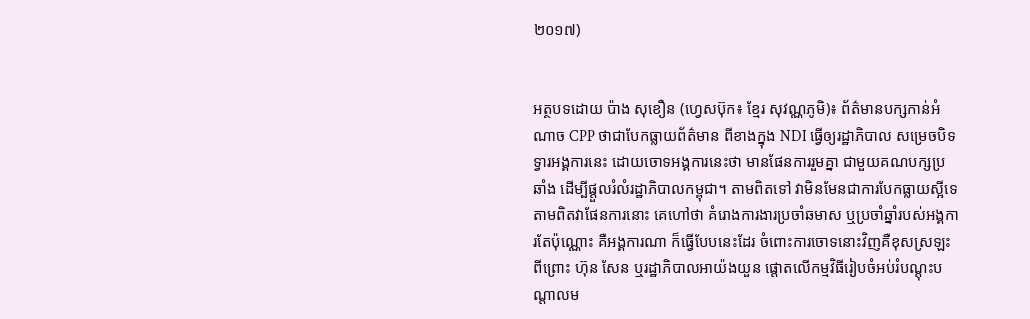២០១៧)


អត្ថបទដោយ ប៉ាង សុខឿន (ហេ្វសប៊ុក៖ ខ្មែរ សុវណ្ណភូមិ)៖ ព័ត៌មានបក្សកាន់អំណាច CPP ថាជាបែកធ្លាយព័ត៌មាន ពីខាងក្នុង NDI ធ្វើឲ្យរដ្ឋាភិបាល សម្រេចបិទទ្វារអង្គការនេះ ដោយចោទអង្គការនេះថា មានផែនការរួមគ្នា ជាមួយគណបក្សប្រឆាំង ដើម្បីផ្តួលរំលំរដ្ឋាភិបាលកម្ពុជា។ តាមពិតទៅ វាមិនមែនជាការបែកធ្លាយស្អីទេ តាមពិតវាផែនការនោះ គេហៅថា គំរោងការងារប្រចាំឆមាស ឬប្រចាំឆ្នាំរបស់អង្គការតែប៉ុណ្ណោះ គឺអង្គការណា ក៏ធ្វើបែបនេះដែរ ចំពោះការចោទនោះវិញគឺខុសស្រឡះ ពីព្រោះ ហ៊ុន សែន ឬរដ្ឋាភិបាលអាយ៉ងយួន ផ្តោតលើកម្មវិធីរៀបចំអប់រំបណ្តុះបណ្តាលម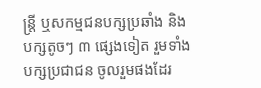ន្រ្តី ឬសកម្មជនបក្សប្រឆាំង និងបក្សតូចៗ ៣ ផ្សេងទៀត រួមទាំងបក្សប្រជាជន ចូលរួមផងដែរ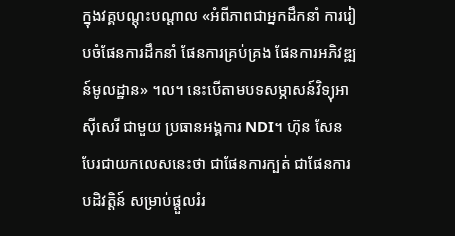ក្នុងវគ្គបណ្តុះបណ្តាល «អំពីភាពជាអ្នកដឹកនាំ ការរៀបចំផែនការដឹកនាំ ផែនការគ្រប់គ្រង ផែនការអភិវឌ្ឍន៍មូលដ្ឋាន» ។ល។ នេះបើតាមបទសម្ភាសន៍វិទ្យុអាស៊ីសេរី ជាមួយ ប្រធានអង្គការ NDI។ ហ៊ុន សែន បែរជាយកលេសនេះថា ជាផែនការក្បត់ ជាផែនការបដិវត្តិន៍ សម្រាប់ផ្តួលរំរ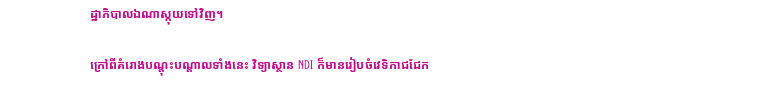ដ្ឋាភិបាលឯណាស្កុយទៅវិញ។

ក្រៅពីគំរោងបណ្តុះបណ្តាលទាំងនេះ វិទ្យាស្ថាន NDI ក៏មានរៀបចំវេទិកាជជែក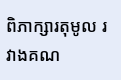ពិភាក្សារតុមូល រវាងគណ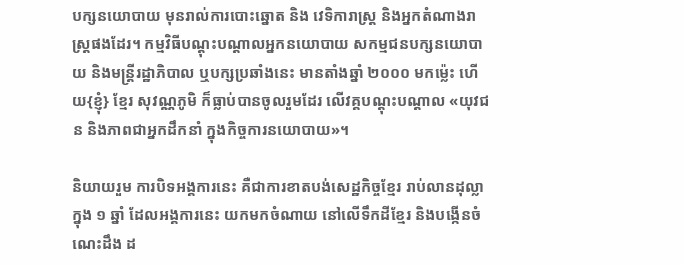បក្សនយោបាយ មុនរាល់ការបោះឆ្នោត និង វេទិការាស្រ្ត និងអ្នកតំណាងរាស្រ្តផងដែរ។ កម្មវិធីបណ្តុះបណ្តាលអ្នកនយោបាយ សកម្មជនបក្សនយោបាយ និងមន្រ្តីរដ្ឋាភិបាល ឬបក្សប្រឆាំងនេះ មានតាំងឆ្នាំ ២០០០ មកម្ល៉េះ ហើយ{ខ្ញុំ} ខ្មែរ សុវណ្ណភូមិ ក៏ធ្លាប់បានចូលរួមដែរ លើវគ្គបណ្តុះបណ្តាល «យុវជន និងភាពជាអ្នកដឹកនាំ ក្នុងកិច្ចការនយោបាយ»។

និយាយរួម ការបិទអង្គការនេះ គឺជាការខាតបង់សេដ្ឋកិច្ចខ្មែរ រាប់លានដុល្លាក្នុង ១ ឆ្នាំ ដែលអង្គការនេះ យកមកចំណាយ នៅលើទឹកដីខ្មែរ និងបង្កើនចំណេះដឹង ដ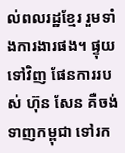ល់ពលរដ្ឋខ្មែរ រួមទាំងការងារផង។ ផ្ទុយទៅវិញ ផែនការរបស់ ហ៊ុន សែន គឺចង់ទាញកម្ពុជា ទៅរក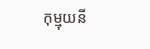កុម្មុយនី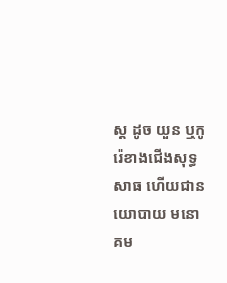ស្ត ដូច យួន ឬកូរ៉េខាងជើងសុទ្ធសាធ ហើយជានយោបាយ មនោគម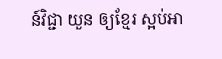ន៍វិជ្ជា យួន ឲ្យខ្មែរ ស្អប់អា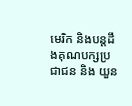មេរិក និងបន្តដឹងគុណបក្សប្រជាជន និង យួន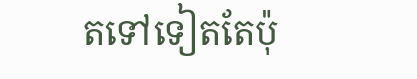តទៅទៀតតែប៉ុ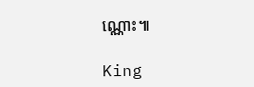ណ្ណោះ៕

King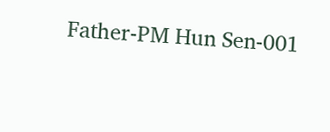Father-PM Hun Sen-001